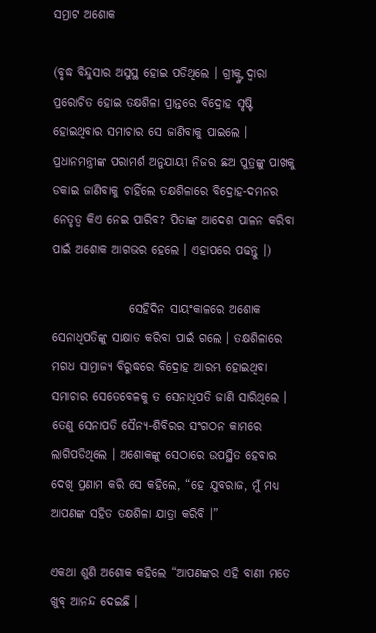ସମ୍ରାଟ ଅଶୋକ

(ବୃଦ୍ଧ ବିନ୍ଦୁସାର ଅସୁସ୍ଥ ହୋଇ ପଡିଥିଲେ । ଗ୍ରୀକ୍ଙ୍କ ଦ୍ୱାରା ପ୍ରରୋଚିତ ହୋଇ ତକ୍ଷଶିଳା ପ୍ରାନ୍ତରେ ବିଦ୍ରୋହ ସୃଷ୍ଟି ହୋଇଥିବାର ସମାଚାର ସେ ଜାଣିବାକୁ ପାଇଲେ । ପ୍ରଧାନମନ୍ତ୍ରୀଙ୍କ ପରାମର୍ଶ ଅନୁଯାୟୀ ନିଜର ଛଅ ପୁତ୍ରଙ୍କୁ ପାଖକୁ ଡକାଇ ଜାଣିବାକୁ ଚାହିଁଲେ ତକ୍ଷଶିଳାରେ ବିଦ୍ରୋହ-ଦମନର ନେତୃତ୍ୱ କିଏ ନେଇ ପାରିବ? ପିତାଙ୍କ ଆଦେଶ ପାଳନ କରିବା ପାଇଁ ଅଶୋକ ଆଗଭର ହେଲେ । ଏହାପରେ ପଢନ୍ତୁ ।)

                ସେହିଦିନ ସାୟଂକାଳରେ ଅଶୋକ ସେନାଧିପତିଙ୍କୁ ସାକ୍ଷାତ କରିବା ପାଇଁ ଗଲେ । ତକ୍ଷଶିଳାରେ ମଗଧ ସାମ୍ରାଜ୍ୟ ବିରୁଦ୍ଧରେ ବିଦ୍ରୋହ ଆରମ୍ଭ ହୋଇଥିବା ସମାଚାର ସେତେବେଳକୁ ତ ସେନାଧିପତି ଜାଣି ସାରିଥିଲେ । ତେଣୁ ସେନାପତି ସୈନ୍ୟ-ଶିବିରର ସଂଗଠନ କାମରେ ଲାଗିପଡିଥିଲେ । ଅଶୋକଙ୍କୁ ସେଠାରେ ଉପସ୍ଥିତ ହେବାର ଦେଖି ପ୍ରଣାମ କରି ସେ କହିଲେ, “ହେ ଯୁବରାଜ, ମୁଁ ମଧ୍ୟ ଆପଣଙ୍କ ସହିତ ତକ୍ଷଶିଳା ଯାତ୍ରା କରିବି ।”

ଏକଥା ଶୁଣି ଅଶୋକ କହିଲେ “ଆପଣଙ୍କର ଏହି ବାଣୀ ମତେ ଖୁବ୍ ଆନନ୍ଦ ଦେଇଛି ।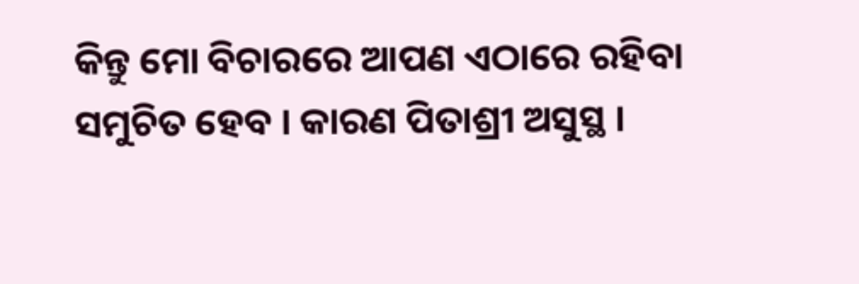କିନ୍ତୁ ମୋ ବିଚାରରେ ଆପଣ ଏଠାରେ ରହିବା ସମୁଚିତ ହେବ । କାରଣ ପିତାଶ୍ରୀ ଅସୁସ୍ଥ ।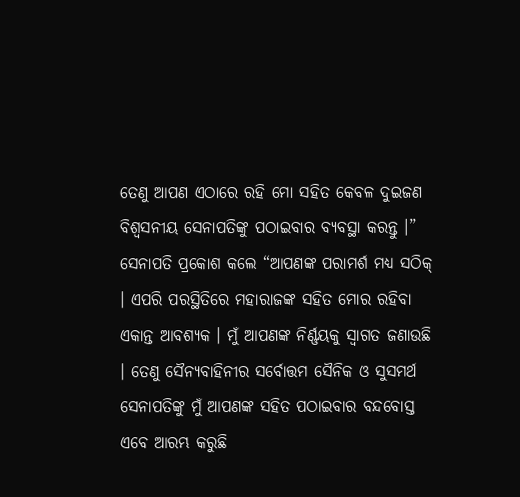ତେଣୁ ଆପଣ ଏଠାରେ ରହି ମୋ ସହିତ କେବଳ ଦୁଇଜଣ ବିଶ୍ୱସନୀୟ ସେନାପତିଙ୍କୁ ପଠାଇବାର ବ୍ୟବସ୍ଥା କରନ୍ତୁ ।” ସେନାପତି ପ୍ରକୋଶ କଲେ “ଆପଣଙ୍କ ପରାମର୍ଶ ମଧ୍ୟ ସଠିକ୍ । ଏପରି ପରସ୍ଥିତିରେ ମହାରାଜଙ୍କ ସହିତ ମୋର ରହିବା ଏକାନ୍ତ ଆବଶ୍ୟକ । ମୁଁ ଆପଣଙ୍କ ନିର୍ଣ୍ଣୟକୁ ସ୍ୱାଗତ ଜଣାଉଛି । ତେଣୁ ସୈନ୍ୟବାହିନୀର ସର୍ବୋତ୍ତମ ସୈନିକ ଓ ସୁସମର୍ଥ ସେନାପତିଙ୍କୁ ମୁଁ ଆପଣଙ୍କ ସହିତ ପଠାଇବାର ବନ୍ଦବୋସ୍ତ ଏବେ ଆରମ୍ଭ କରୁଛି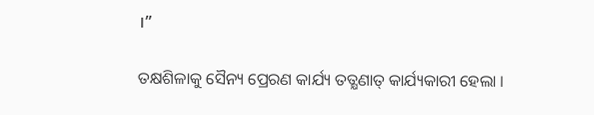।”

ତକ୍ଷଶିଳାକୁ ସୈନ୍ୟ ପ୍ରେରଣ କାର୍ଯ୍ୟ ତତ୍କ୍ଷଣାତ୍ କାର୍ଯ୍ୟକାରୀ ହେଲା ।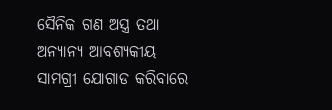ସୈନିକ ଗଣ ଅସ୍ତ୍ର ତଥା ଅନ୍ୟାନ୍ୟ ଆବଶ୍ୟକୀୟ ସାମଗ୍ରୀ ଯୋଗାଡ କରିବାରେ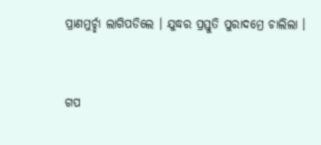ପ୍ରାଣମୁର୍ଚ୍ଛା ଲାଗିପଡିଲେ । ଯୁଦ୍ଧର ପ୍ରସ୍ତୁତି ପୁରାଦମ୍ରେ ଚାଲିଲା ।


ଗପ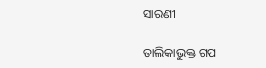ସାରଣୀ

ତାଲିକାଭୁକ୍ତ ଗପ